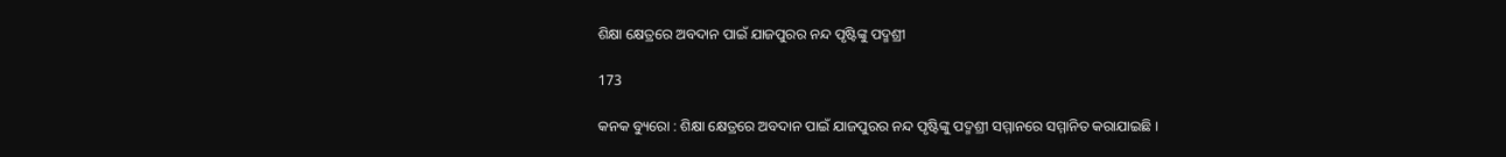ଶିକ୍ଷା କ୍ଷେତ୍ରରେ ଅବଦାନ ପାଇଁ ଯାଜପୁରର ନନ୍ଦ ପୃଷ୍ଟିଙ୍କୁ ପଦ୍ମଶ୍ରୀ

173

କନକ ବ୍ୟୁରୋ : ଶିକ୍ଷା କ୍ଷେତ୍ରରେ ଅବଦାନ ପାଇଁ ଯାଜପୁରର ନନ୍ଦ ପୃଷ୍ଟିଙ୍କୁ ପଦ୍ମଶ୍ରୀ ସମ୍ମାନରେ ସମ୍ମାନିତ କରାଯାଇଛି ।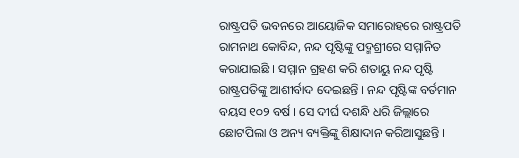ରାଷ୍ଟ୍ରପତି ଭବନରେ ଆୟୋଜିକ ସମାରୋହରେ ରାଷ୍ଟ୍ରପତି ରାମନାଥ କୋବିନ୍ଦ, ନନ୍ଦ ପୃଷ୍ଟିଙ୍କୁ ପଦ୍ମଶ୍ରୀରେ ସମ୍ମାନିତ କରାଯାଇଛି । ସମ୍ମାନ ଗ୍ରହଣ କରି ଶତାୟୁ ନନ୍ଦ ପୃଷ୍ଟି ରାଷ୍ଟ୍ରପତିଙ୍କୁ ଆଶୀର୍ବାଦ ଦେଇଛନ୍ତି । ନନ୍ଦ ପୃଷ୍ଟିଙ୍କ ବର୍ତମାନ ବୟସ ୧୦୨ ବର୍ଷ । ସେ ଦୀର୍ଘ ଦଶନ୍ଧି ଧରି ଜିଲ୍ଲାରେ ଛୋଟପିଲା ଓ ଅନ୍ୟ ବ୍ୟକ୍ତିଙ୍କୁ ଶିକ୍ଷାଦାନ କରିଆସୁଛନ୍ତି ।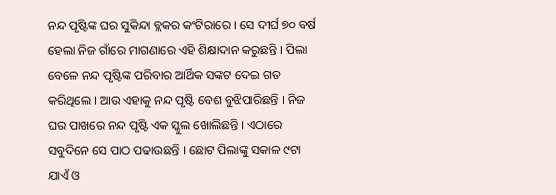ନନ୍ଦ ପୃଷ୍ଟିଙ୍କ ଘର ସୁକିନ୍ଦା ବ୍ଲକର କଂଟିରାରେ । ସେ ଦୀର୍ଘ ୭୦ ବର୍ଷ ହେଲା ନିଜ ଗାଁରେ ମାଗଣାରେ ଏହି ଶିକ୍ଷାଦାନ କରୁଛନ୍ତି । ପିଲା ବେଳେ ନନ୍ଦ ପୃଷ୍ଟିଙ୍କ ପରିବାର ଆର୍ଥିକ ସଙ୍କଟ ଦେଇ ଗତ କରିଥିଲେ । ଆଉ ଏହାକୁ ନନ୍ଦ ପୃଷ୍ଟି ବେଶ ବୁଝିପାରିଛନ୍ତି । ନିଜ ଘର ପାଖରେ ନନ୍ଦ ପୃଷ୍ଟି ଏକ ସ୍କୁଲ ଖୋଲିଛନ୍ତି । ଏଠାରେ ସବୁଦିନେ ସେ ପାଠ ପଢାଉଛନ୍ତି । ଛୋଟ ପିଲାଙ୍କୁ ସକାଳ ୯ଟା ଯାଏଁ ଓ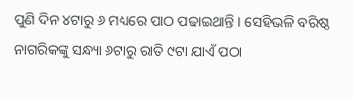ପୁଣି ଦିନ ୪ଟାରୁ ୬ ମଧ୍ୟରେ ପାଠ ପଢାଇଥାନ୍ତି । ସେହିଭଳି ବରିଷ୍ଠ ନାଗରିକଙ୍କୁ ସନ୍ଧ୍ୟା ୬ଟାରୁ ରାତି ୯ଟା ଯାଏଁ ପଠା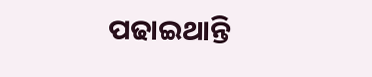ପଢାଇଥାନ୍ତି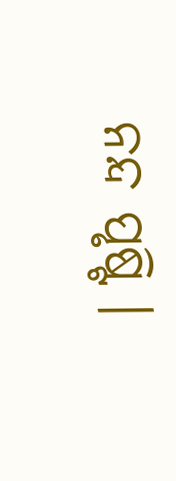ନନ୍ଦ ପୃଷ୍ଟି ।